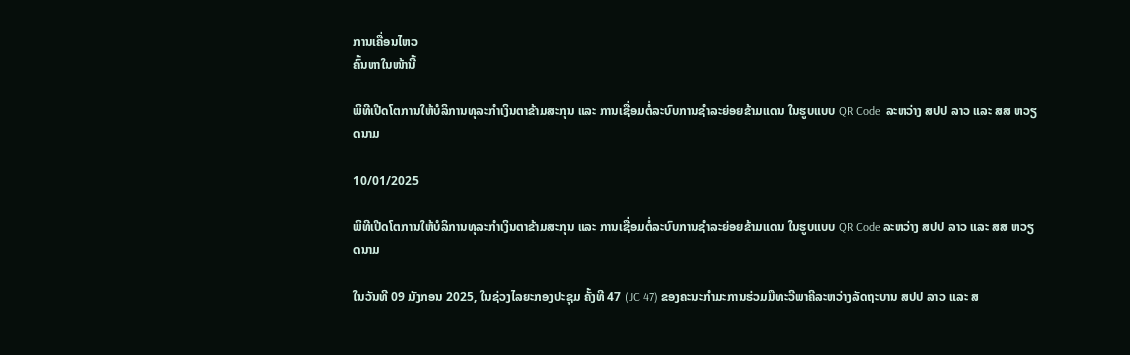ການເຄື່ອນໄຫວ
ຄົ້ນຫາໃນໜ້ານີ້

ພິທີເປີດໂຕການໃຫ້ບໍລິການທຸລະກຳເງິນຕາຂ້າມສະກຸນ ແລະ ການເຊື່ອມຕໍ່ລະບົບການຊໍາລະຍ່ອຍຂ້າມແດນ ໃນຮູບແບບ QR Code  ລະຫວ່າງ ສປປ ລາວ ແລະ ສສ ຫວຽດນາມ

10/01/2025

ພິທີເປີດໂຕການໃຫ້ບໍລິການທຸລະກຳເງິນຕາຂ້າມສະກຸນ ແລະ ການເຊື່ອມຕໍ່ລະບົບການຊໍາລະຍ່ອຍຂ້າມແດນ ໃນຮູບແບບ QR Code ລະຫວ່າງ ສປປ ລາວ ແລະ ສສ ຫວຽດນາມ

ໃນວັນທີ 09 ມັງກອນ 2025, ໃນຊ່ວງໄລຍະກອງປະຊຸມ ຄັ້ງທີ 47 (JC 47) ຂອງຄະນະກໍາມະການຮ່ວມມືທະວີພາຄີລະຫວ່າງລັດຖະບານ ສປປ ລາວ ແລະ ສ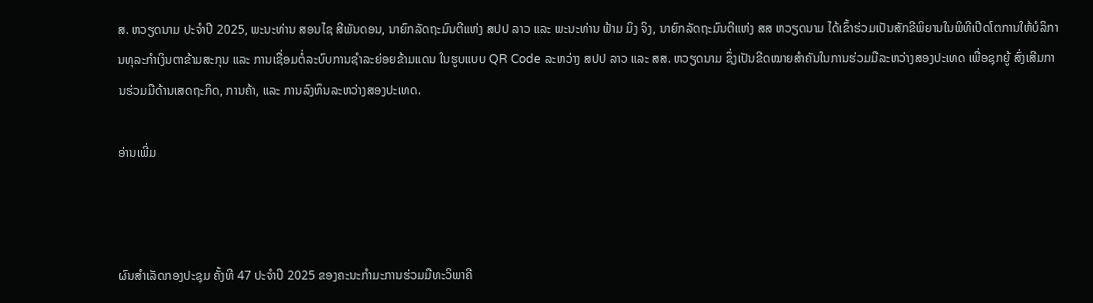ສ. ຫວຽດນາມ ປະຈຳປີ 2025, ພະນະທ່ານ ສອນໄຊ ສີພັນດອນ, ນາຍົກລັດຖະມົນຕີແຫ່ງ ສປປ ລາວ ແລະ ພະນະທ່ານ ຟ້າມ ມິງ ຈິງ, ນາຍົກລັດຖະມົນຕີແຫ່ງ ສສ ຫວຽດນາມ ໄດ້ເຂົ້າຮ່ວມເປັນສັກຂີພິຍານໃນພິທີເປີດໂຕການໃຫ້ບໍລິການທຸລະກໍາເງິນຕາຂ້າມສະກຸນ ແລະ ການເຊື່ອມຕໍ່ລະບົບການຊໍາລະຍ່ອຍຂ້າມແດນ ໃນຮູບແບບ QR Code ລະຫວ່າງ ສປປ ລາວ ແລະ ສສ. ຫວຽດນາມ ຊຶ່ງເປັນຂີດໝາຍສຳຄັນໃນການຮ່ວມມືລະຫວ່າງສອງປະເທດ ເພື່ອຊຸກຍູ້ ສົ່ງເສີມການຮ່ວມມືດ້ານເສດຖະກິດ, ການຄ້າ, ແລະ ການລົງທຶນລະຫວ່າງສອງປະເທດ.

ອ່ານເພີ່ມ



ຜົນສຳເລັດກອງປະຊຸມ ຄັ້ງທີ 47 ປະຈໍາປີ 2025 ຂອງຄະນະກຳມະການຮ່ວມມືທະວິພາຄີ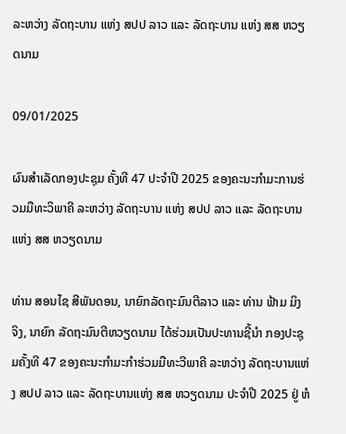ລະຫວ່າງ ລັດຖະບານ ແຫ່ງ ສປປ ລາວ ແລະ ລັດຖະບານ ແຫ່ງ ສສ ຫວຽດນາມ

09/01/2025

ຜົນສຳເລັດກອງປະຊຸມ ຄັ້ງທີ 47 ປະຈໍາປີ 2025 ຂອງຄະນະກຳມະການຮ່ວມມືທະວິພາຄີ ລະຫວ່າງ ລັດຖະບານ ແຫ່ງ ສປປ ລາວ ແລະ ລັດຖະບານ ແຫ່ງ ສສ ຫວຽດນາມ

ທ່ານ ສອນໄຊ ສີພັນດອນ, ນາຍົກລັດຖະມົນຕີລາວ ແລະ ທ່ານ ຟ້າມ ມິງ ຈິງ, ນາຍົກ ລັດຖະມົນຕີຫວຽດນາມ ໄດ້ຮ່ວມເປັນປະທານຊີ້ນຳ ກອງປະຊຸມຄັ້ງທີ 47 ຂອງຄະນະກຳມະກໍາຮ່ວມມືທະວີພາຄີ ລະຫວ່າງ ລັດຖະບານແຫ່ງ ສປປ ລາວ ແລະ ລັດຖະບານແຫ່ງ ສສ ຫວຽດນາມ ປະຈຳປີ 2025 ຢູ່ ຫໍ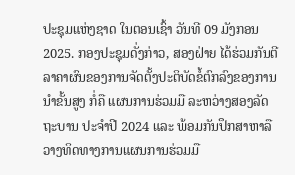ປະຊຸມແຫ່ງຊາດ ໃນຕອນເຊົ້າ ວັນທີ 09 ມັງກອນ 2025. ກອງປະຊຸມດັ່ງກ່າວ, ສອງຝ່າຍ ໄດ້ຮ່ວມກັນຕີລາຄາຜົນຂອງການຈັດຕັ້ງປະຕິບັດຂໍ້ຕົກລົງຂອງການນໍາຂັ້ນສູງ ກໍ່ຄື ແຜນການຮ່ວມມື ລະຫວ່າງສອງລັດຖະບານ ປະຈຳປີ 2024 ແລະ ພ້ອມກັນປຶກສາຫາລືວາງທິດທາງການແຜນການຮ່ວມມື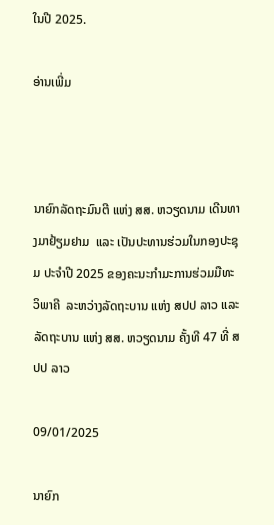ໃນປີ 2025.

ອ່ານເພີ່ມ



ນາຍົກລັດຖະມົນຕີ ແຫ່ງ ສສ. ຫວຽດນາມ ເດີນທາງມາຢ້ຽມຢາມ  ແລະ ເປັນປະທານຮ່ວມໃນກອງປະຊຸມ ປະຈໍາປີ 2025 ຂອງຄະນະກໍາມະການຮ່ວມມືທະວິພາຄີ  ລະຫວ່າງລັດຖະບານ ແຫ່ງ ສປປ ລາວ ແລະ ລັດຖະບານ ແຫ່ງ ສສ. ຫວຽດນາມ ຄັ້ງທີ 47 ທີ່ ສປປ ລາວ

09/01/2025

ນາຍົກ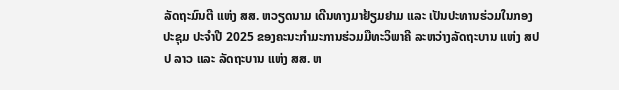ລັດຖະມົນຕີ ແຫ່ງ ສສ. ຫວຽດນາມ ເດີນທາງມາຢ້ຽມຢາມ ແລະ ເປັນປະທານຮ່ວມໃນກອງປະຊຸມ ປະຈໍາປີ 2025 ຂອງຄະນະກໍາມະການຮ່ວມມືທະວິພາຄີ ລະຫວ່າງລັດຖະບານ ແຫ່ງ ສປປ ລາວ ແລະ ລັດຖະບານ ແຫ່ງ ສສ. ຫ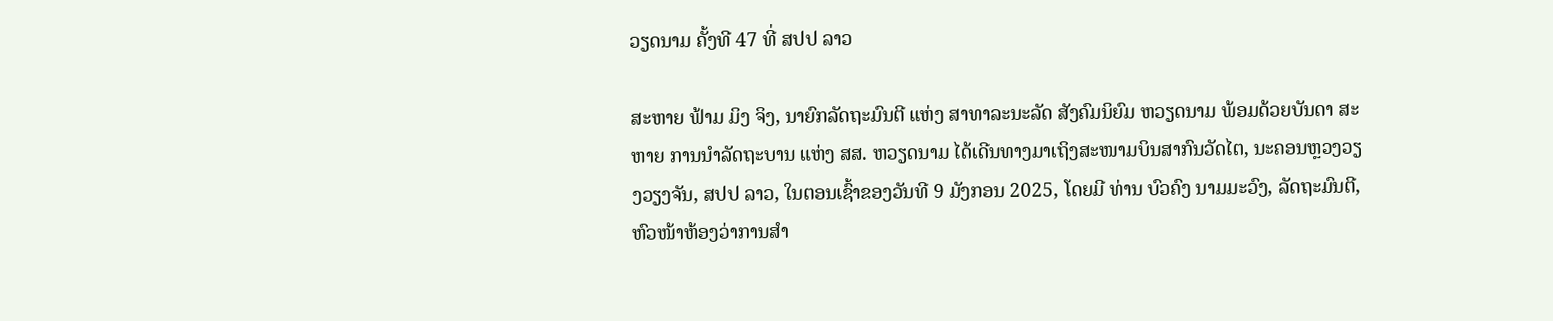ວຽດນາມ ຄັ້ງທີ 47 ທີ່ ສປປ ລາວ

ສະຫາຍ ຟ້າມ ມິງ ຈິງ, ນາຍົກລັດຖະມົນຕີ ແຫ່ງ ສາທາລະນະລັດ ສັງຄົມນິຍົມ ຫວຽດນາມ ພ້ອມດ້ວຍບັນດາ ສະຫາຍ ການນຳລັດຖະບານ ແຫ່ງ ສສ. ຫວຽດນາມ ໄດ້ເດີນທາງມາເຖິງສະໜາມບິນສາກົນວັດໄຕ, ນະຄອນຫຼວງວຽງວຽງຈັນ, ສປປ ລາວ, ໃນຕອນເຊົ້າຂອງວັນທີ 9 ມັງກອນ 2025, ໂດຍມີ ທ່ານ ບົວຄົງ ນາມມະວົງ, ລັດຖະມົນຕີ, ຫົວໜ້າຫ້ອງວ່າການສໍາ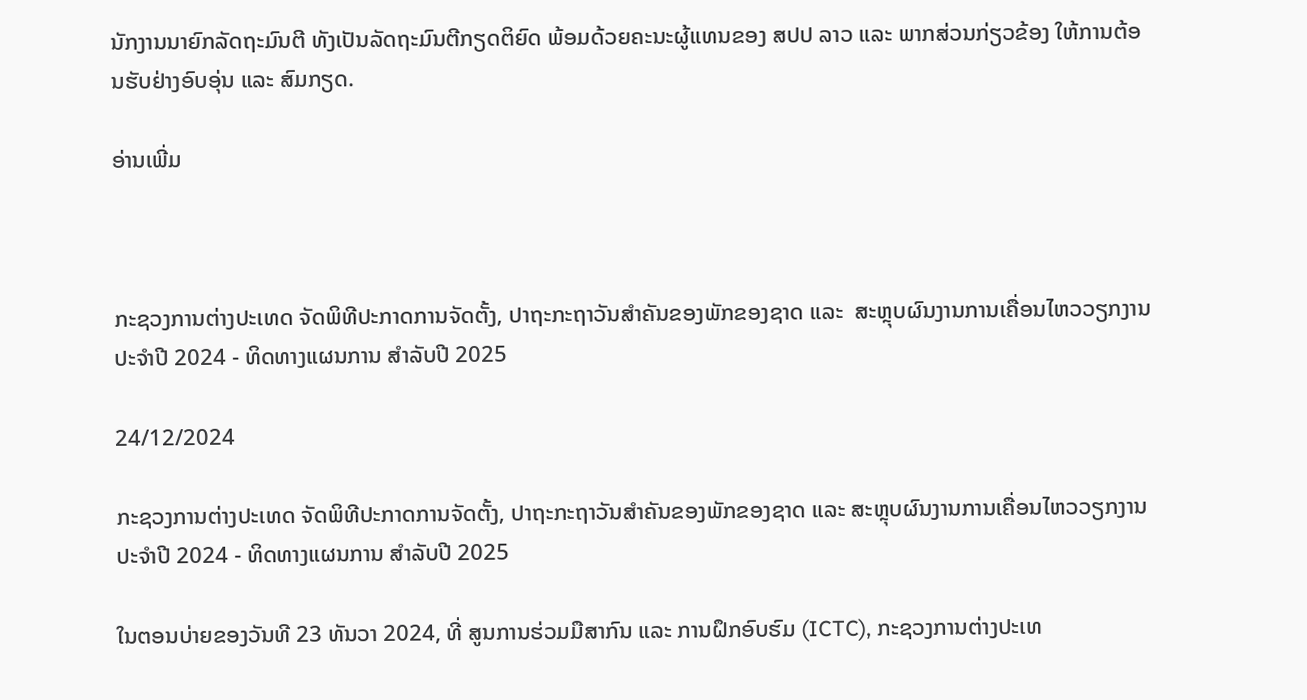ນັກງານນາຍົກລັດຖະມົນຕີ ທັງເປັນລັດຖະມົນຕີກຽດຕິຍົດ ພ້ອມດ້ວຍຄະນະຜູ້ແທນຂອງ ສປປ ລາວ ແລະ ພາກສ່ວນກ່ຽວຂ້ອງ ໃຫ້ການຕ້ອນຮັບຢ່າງອົບອຸ່ນ ແລະ ສົມກຽດ.

ອ່ານເພີ່ມ



ກະຊວງການຕ່າງປະເທດ ຈັດພິທີປະກາດການຈັດຕັ້ງ, ປາຖະກະຖາວັນສໍາຄັນຂອງພັກຂອງຊາດ ແລະ  ສະຫຼຸບຜົນງານການເຄື່ອນໄຫວວຽກງານປະຈໍາປີ 2024 - ທິດທາງແຜນການ ສຳລັບປີ 2025

24/12/2024

ກະຊວງການຕ່າງປະເທດ ຈັດພິທີປະກາດການຈັດຕັ້ງ, ປາຖະກະຖາວັນສໍາຄັນຂອງພັກຂອງຊາດ ແລະ ສະຫຼຸບຜົນງານການເຄື່ອນໄຫວວຽກງານປະຈໍາປີ 2024 - ທິດທາງແຜນການ ສຳລັບປີ 2025

ໃນຕອນບ່າຍຂອງວັນທີ 23 ທັນວາ 2024, ທີ່ ສູນການຮ່ວມມືສາກົນ ແລະ ການຝຶກອົບຮົມ (ICTC), ກະຊວງການຕ່າງປະເທ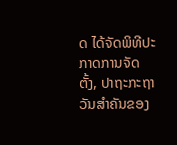ດ ໄດ້ຈັດພິທີປະກາດການຈັດຕັ້ງ, ປາຖະກະຖາວັນສໍາຄັນຂອງ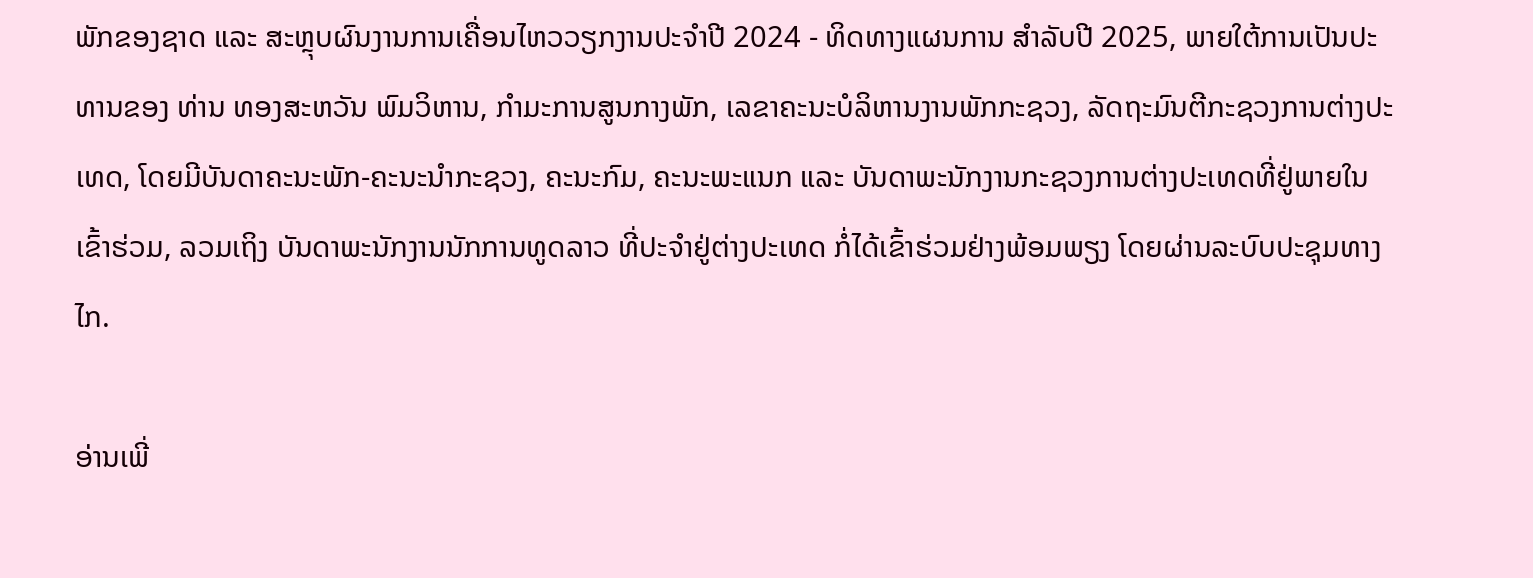ພັກຂອງຊາດ ແລະ ສະຫຼຸບຜົນງານການເຄື່ອນໄຫວວຽກງານປະຈໍາປີ 2024 - ທິດທາງແຜນການ ສຳລັບປີ 2025, ພາຍໃຕ້ການເປັນປະທານຂອງ ທ່ານ ທອງສະຫວັນ ພົມວິຫານ, ກໍາມະການສູນກາງພັກ, ເລຂາຄະນະບໍລິຫານງານພັກກະຊວງ, ລັດຖະມົນຕີກະຊວງການຕ່າງປະເທດ, ໂດຍມີບັນດາຄະນະພັກ-ຄະນະນຳກະຊວງ, ຄະນະກົມ, ຄະນະພະແນກ ແລະ ບັນດາພະນັກງານກະຊວງການຕ່າງປະເທດທີ່ຢູ່ພາຍໃນ ເຂົ້າຮ່ວມ, ລວມເຖິງ ບັນດາພະນັກງານນັກການທູດລາວ ທີ່ປະຈຳຢູ່ຕ່າງປະເທດ ກໍ່ໄດ້ເຂົ້າຮ່ວມຢ່າງພ້ອມພຽງ ໂດຍຜ່ານລະບົບປະຊຸມທາງໄກ.

ອ່ານເພີ່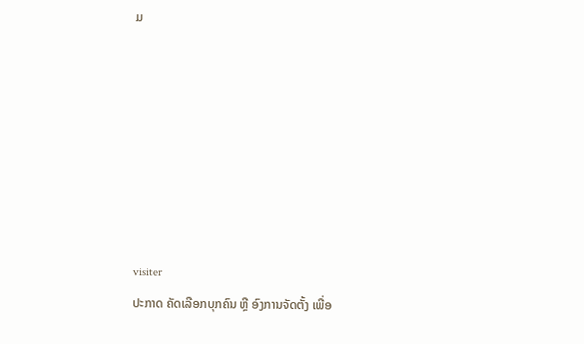ມ







visiter
ປະກາດ ຄັດເລືອກບຸກຄົນ ຫຼື ອົງການຈັດຕັ້ງ ເພື່ອ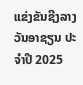ແຂ່ງຂັນຊີງລາງວັນອາຊຽນ ປະຈຳປີ 2025